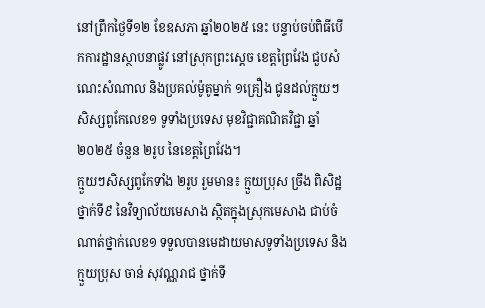នៅព្រឹកថ្ងៃទី១២ ខែឧសភា ឆ្នាំ២០២៥ នេះ បន្ទាប់ចប់ពិធីបើកការដ្ឋានស្ថាបនាផ្លូវ នៅស្រុកព្រះស្តេច ខេត្តព្រៃវែង ជួបសំណេះសំណាល និងប្រគល់ម៉ូតូម្នាក់ ១គ្រឿង ជូនដល់ក្មួយៗសិស្សពូកែលេខ១ ទូទាំងប្រទេស មុខវិជ្ជាគណិតវិជ្ជា ឆ្នាំ២០២៥ ចំនួន ២រូប នៃខេត្តព្រៃវែង។
ក្មួយៗសិស្សពូកែទាំង ២រូប រួមមាន៖ ក្មួយប្រុស ច្រឹង ពិសិដ្ឋ ថ្នាក់ទី៩ នៃវិទ្យាល័យមេសាង ស្ថិតក្នុងស្រុកមេសាង ជាប់ចំណាត់ថ្នាក់លេខ១ ទទួលបានមេដាយមាសទូទាំងប្រទេស និងក្មួយប្រុស ចាន់ សុវណ្ណរាជ ថ្នាក់ទី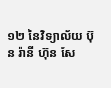១២ នៃវិទ្យាល័យ ប៊ុន រ៉ានី ហ៊ុន សែ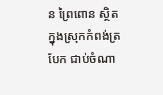ន ព្រៃពោន ស្ថិតក្នុងស្រុកកំពង់ត្របែក ជាប់ចំណា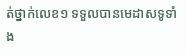ត់ថ្នាក់លេខ១ ទទួលបានមេដាសទូទាំង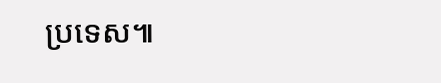ប្រទេស៕